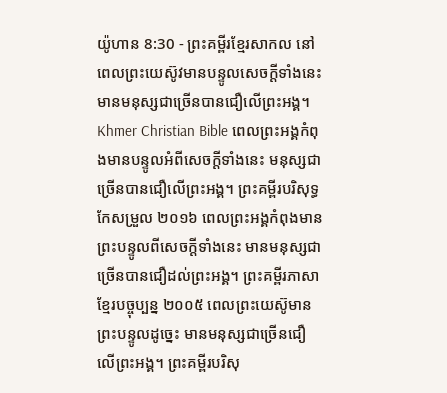យ៉ូហាន 8:30 - ព្រះគម្ពីរខ្មែរសាកល នៅពេលព្រះយេស៊ូវមានបន្ទូលសេចក្ដីទាំងនេះ មានមនុស្សជាច្រើនបានជឿលើព្រះអង្គ។ Khmer Christian Bible ពេលព្រះអង្គកំពុងមានបន្ទូលអំពីសេចក្ដីទាំងនេះ មនុស្សជាច្រើនបានជឿលើព្រះអង្គ។ ព្រះគម្ពីរបរិសុទ្ធកែសម្រួល ២០១៦ ពេលព្រះអង្គកំពុងមានព្រះបន្ទូលពីសេចក្តីទាំងនេះ មានមនុស្សជាច្រើនបានជឿដល់ព្រះអង្គ។ ព្រះគម្ពីរភាសាខ្មែរបច្ចុប្បន្ន ២០០៥ ពេលព្រះយេស៊ូមានព្រះបន្ទូលដូច្នេះ មានមនុស្សជាច្រើនជឿលើព្រះអង្គ។ ព្រះគម្ពីរបរិសុ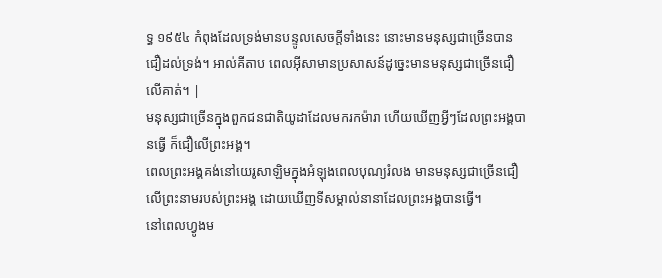ទ្ធ ១៩៥៤ កំពុងដែលទ្រង់មានបន្ទូលសេចក្ដីទាំងនេះ នោះមានមនុស្សជាច្រើនបានជឿដល់ទ្រង់។ អាល់គីតាប ពេលអ៊ីសាមានប្រសាសន៍ដូច្នេះមានមនុស្សជាច្រើនជឿលើគាត់។ |
មនុស្សជាច្រើនក្នុងពួកជនជាតិយូដាដែលមករកម៉ារា ហើយឃើញអ្វីៗដែលព្រះអង្គបានធ្វើ ក៏ជឿលើព្រះអង្គ។
ពេលព្រះអង្គគង់នៅយេរូសាឡិមក្នុងអំឡុងពេលបុណ្យរំលង មានមនុស្សជាច្រើនជឿលើព្រះនាមរបស់ព្រះអង្គ ដោយឃើញទីសម្គាល់នានាដែលព្រះអង្គបានធ្វើ។
នៅពេលហ្វូងម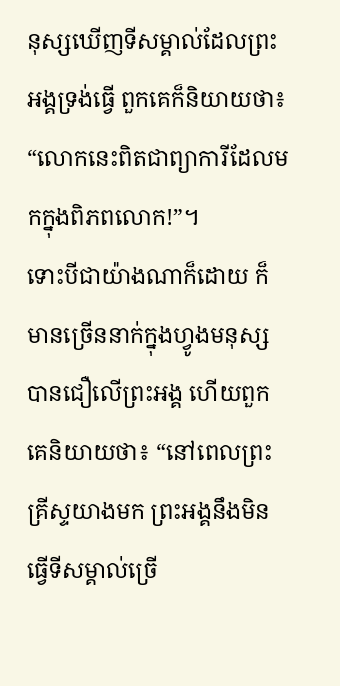នុស្សឃើញទីសម្គាល់ដែលព្រះអង្គទ្រង់ធ្វើ ពួកគេក៏និយាយថា៖ “លោកនេះពិតជាព្យាការីដែលមកក្នុងពិភពលោក!”។
ទោះបីជាយ៉ាងណាក៏ដោយ ក៏មានច្រើននាក់ក្នុងហ្វូងមនុស្សបានជឿលើព្រះអង្គ ហើយពួកគេនិយាយថា៖ “នៅពេលព្រះគ្រីស្ទយាងមក ព្រះអង្គនឹងមិនធ្វើទីសម្គាល់ច្រើ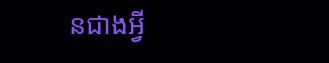នជាងអ្វី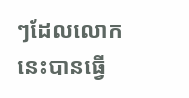ៗដែលលោកនេះបានធ្វើ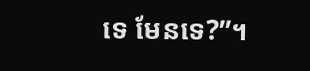ទេ មែនទេ?”។